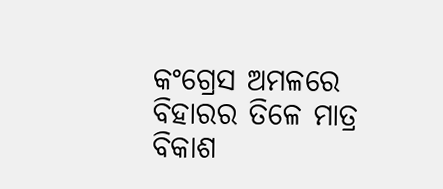କଂଗ୍ରେସ ଅମଳରେ ବିହାରର ତିଳେ ମାତ୍ର ବିକାଶ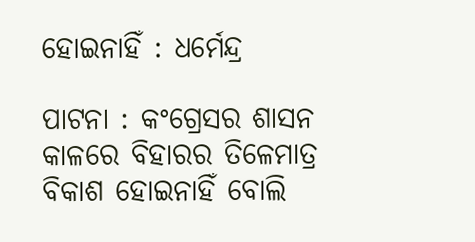ହୋଇନାହିଁ : ଧର୍ମେନ୍ଦ୍ର

ପାଟନା : କଂଗ୍ରେସର ଶାସନ କାଳରେ ବିହାରର ତିଳେମାତ୍ର ବିକାଶ ହୋଇନାହିଁ ବୋଲି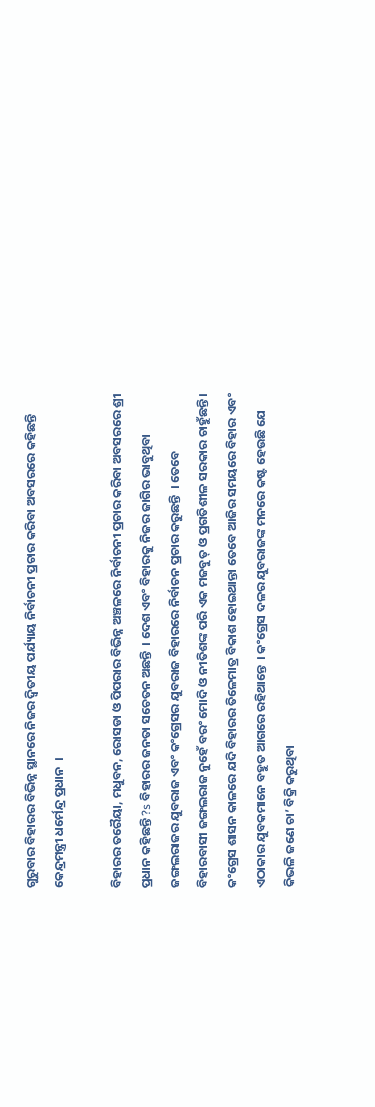ଗୁରୁବାର ବିହାରର ବିଭିନ୍ନ ସ୍ଥାନରେ ନିଜର ଦ୍ୱିତୀୟ ପର୍ଯ୍ୟାୟ ନିର୍ବାଚନୀ ପ୍ରଚାର କରିବା ଅବସରରେ କହିଛନ୍ତି କେନ୍ଦ୍ରମନ୍ତ୍ରୀ ଧର୍ମେନ୍ଦ୍ର ପ୍ରଧାନ  ।

ବିହାରର ତରୈୟା, ମଧୁବନ, ରୋସଡା ଓ ପିପରାର ବିଭିନ୍ନ ଅଞ୍ଚଳରେ ନିର୍ବାଚନୀ ପ୍ରଚାର କରିବା ଅବସରରେ ଶ୍ରୀ ପ୍ରଧାନ କହିଛନ୍ତି ?s ବିହାରର ଜନତା ସଚେତନ ଅଛନ୍ତି  । ଦେଶ ଏବଂ ବିହାରକୁ ନିଜର ଜାଗିର ଭାବୁଥିବା ଜଙ୍ଗଲରାଜର ଯୁବରାଜ ଏବଂ କଂଗ୍ରେସର ଯୁବରାଜ ବିହାରରେ ନିର୍ବାଚନ ପ୍ରଚାର କରୁଛନ୍ତି  । ତେବେ ବିହାରବାସୀ ଜଙ୍ଗଲରାଜ ନୁହେଁ ବରଂ ମୋଦି ଓ ନୀତିଶଙ୍କ ପରି ଏକ ମଜବୁତ୍ ଓ ପ୍ରଗତିଶୀଳ ସରକାର ଚାହୁଁଛନ୍ତି । କଂଗ୍ରେସ ଶାସନ କାଳରେ ଯଦି ବିହାରର ତିଳେମାତ୍ର ବିକାଶ ହୋଇଥାନ୍ତା ତେବେ ଆଜିର ସମୟରେ ବିହାର ଏବଂ ଏଠାକାର ଯୁବକମାନେ ବହୁତ ଆଗରେ ରହିଥାନ୍ତେ  । କଂଗ୍ରେସ ଦଳର ଯୁବରାଜଙ୍କ ମନରେ କଷ୍ଟ ହେଉଛି ଯେ କିଭଳି ଜଣେ ଚା’ ବିକ୍ରି କରୁଥିବା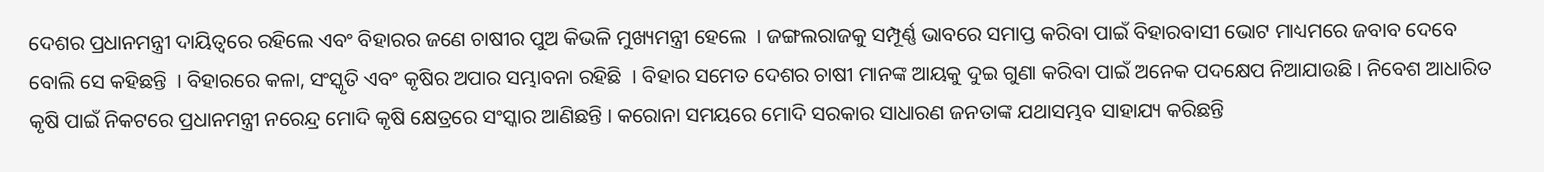ଦେଶର ପ୍ରଧାନମନ୍ତ୍ରୀ ଦାୟିତ୍ୱରେ ରହିଲେ ଏବଂ ବିହାରର ଜଣେ ଚାଷୀର ପୁଅ କିଭଳି ମୁଖ୍ୟମନ୍ତ୍ରୀ ହେଲେ  । ଜଙ୍ଗଲରାଜକୁ ସମ୍ପୂର୍ଣ୍ଣ ଭାବରେ ସମାପ୍ତ କରିବା ପାଇଁ ବିହାରବାସୀ ଭୋଟ ମାଧ୍ୟମରେ ଜବାବ ଦେବେ ବୋଲି ସେ କହିଛନ୍ତି  । ବିହାରରେ କଳା, ସଂସ୍କୃତି ଏବଂ କୃଷିର ଅପାର ସମ୍ଭାବନା ରହିଛି  । ବିହାର ସମେତ ଦେଶର ଚାଷୀ ମାନଙ୍କ ଆୟକୁ ଦୁଇ ଗୁଣା କରିବା ପାଇଁ ଅନେକ ପଦକ୍ଷେପ ନିଆଯାଉଛି । ନିବେଶ ଆଧାରିତ କୃଷି ପାଇଁ ନିକଟରେ ପ୍ରଧାନମନ୍ତ୍ରୀ ନରେନ୍ଦ୍ର ମୋଦି କୃଷି କ୍ଷେତ୍ରରେ ସଂସ୍କାର ଆଣିଛନ୍ତି । କରୋନା ସମୟରେ ମୋଦି ସରକାର ସାଧାରଣ ଜନତାଙ୍କ ଯଥାସମ୍ଭବ ସାହାଯ୍ୟ କରିଛନ୍ତି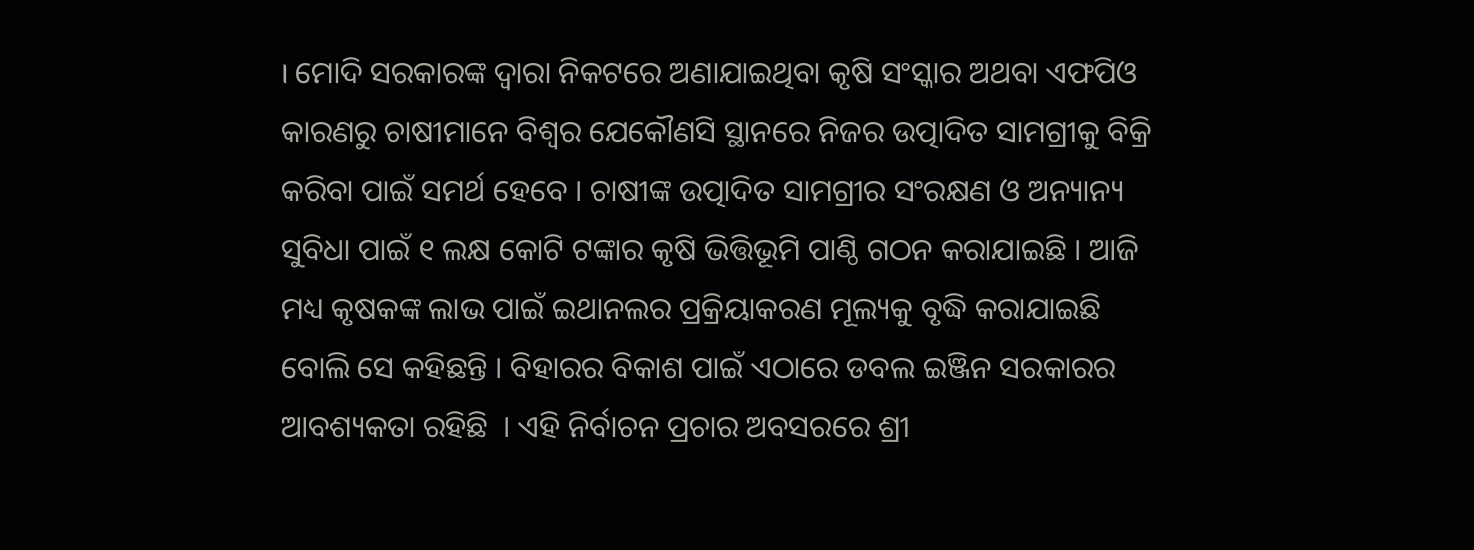। ମୋଦି ସରକାରଙ୍କ ଦ୍ୱାରା ନିକଟରେ ଅଣାଯାଇଥିବା କୃଷି ସଂସ୍କାର ଅଥବା ଏଫପିଓ କାରଣରୁ ଚାଷୀମାନେ ବିଶ୍ୱର ଯେକୌଣସି ସ୍ଥାନରେ ନିଜର ଉତ୍ପାଦିତ ସାମଗ୍ରୀକୁ ବିକ୍ରି କରିବା ପାଇଁ ସମର୍ଥ ହେବେ । ଚାଷୀଙ୍କ ଉତ୍ପାଦିତ ସାମଗ୍ରୀର ସଂରକ୍ଷଣ ଓ ଅନ୍ୟାନ୍ୟ ସୁବିଧା ପାଇଁ ୧ ଲକ୍ଷ କୋଟି ଟଙ୍କାର କୃଷି ଭିତ୍ତିଭୂମି ପାଣ୍ଠି ଗଠନ କରାଯାଇଛି । ଆଜି ମଧ୍ୟ କୃଷକଙ୍କ ଲାଭ ପାଇଁ ଇଥାନଲର ପ୍ରକ୍ରିୟାକରଣ ମୂଲ୍ୟକୁ ବୃଦ୍ଧି କରାଯାଇଛି ବୋଲି ସେ କହିଛନ୍ତି । ବିହାରର ବିକାଶ ପାଇଁ ଏଠାରେ ଡବଲ ଇଞ୍ଜିନ ସରକାରର ଆବଶ୍ୟକତା ରହିଛି  । ଏହି ନିର୍ବାଚନ ପ୍ରଚାର ଅବସରରେ ଶ୍ରୀ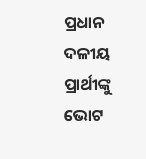ପ୍ରଧାନ ଦଳୀୟ ପ୍ରାର୍ଥୀଙ୍କୁ ଭୋଟ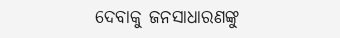ଦେବାକୁ ଜନସାଧାରଣଙ୍କୁ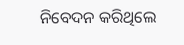ନିବେଦନ କରିଥିଲେ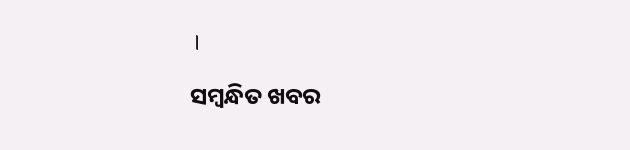।

ସମ୍ବନ୍ଧିତ ଖବର